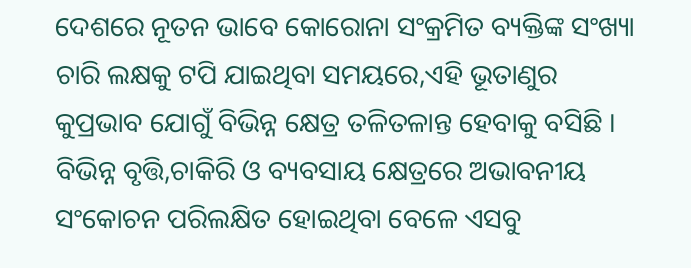ଦେଶରେ ନୂତନ ଭାବେ କୋରୋନା ସଂକ୍ରମିତ ବ୍ୟକ୍ତିଙ୍କ ସଂଖ୍ୟା ଚାରି ଲକ୍ଷକୁ ଟପି ଯାଇଥିବା ସମୟରେ,ଏହି ଭୂତାଣୁର କୁପ୍ରଭାବ ଯୋଗୁଁ ବିଭିନ୍ନ କ୍ଷେତ୍ର ତଳିତଳାନ୍ତ ହେବାକୁ ବସିଛି । ବିଭିନ୍ନ ବୃତ୍ତି,ଚାକିରି ଓ ବ୍ୟବସାୟ କ୍ଷେତ୍ରରେ ଅଭାବନୀୟ ସଂକୋଚନ ପରିଲକ୍ଷିତ ହୋଇଥିବା ବେଳେ ଏସବୁ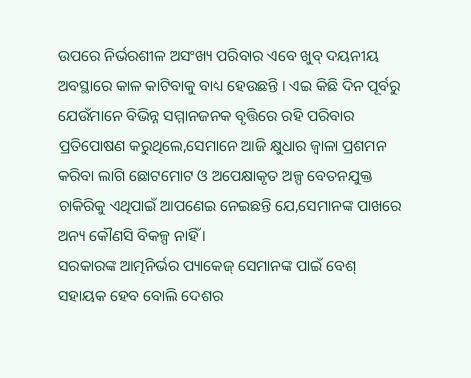ଉପରେ ନିର୍ଭରଶୀଳ ଅସଂଖ୍ୟ ପରିବାର ଏବେ ଖୁବ୍ ଦୟନୀୟ ଅବସ୍ଥାରେ କାଳ କାଟିବାକୁ ବାଧ୍ୟ ହେଉଛନ୍ତି । ଏଇ କିଛି ଦିନ ପୂର୍ବରୁ ଯେଉଁମାନେ ବିଭିନ୍ନ ସମ୍ମାନଜନକ ବୃତ୍ତିରେ ରହି ପରିବାର ପ୍ରତିପୋଷଣ କରୁଥିଲେ,ସେମାନେ ଆଜି କ୍ଷୁଧାର ଜ୍ବାଳା ପ୍ରଶମନ କରିବା ଲାଗି ଛୋଟମୋଟ ଓ ଅପେକ୍ଷାକୃତ ଅଳ୍ପ ବେତନଯୁକ୍ତ ଚାକିରିକୁ ଏଥିପାଇଁ ଆପଣେଇ ନେଇଛନ୍ତି ଯେ,ସେମାନଙ୍କ ପାଖରେ ଅନ୍ୟ କୌଣସି ବିକଳ୍ପ ନାହିଁ ।
ସରକାରଙ୍କ ଆତ୍ମନିର୍ଭର ପ୍ୟାକେଜ୍ ସେମାନଙ୍କ ପାଇଁ ବେଶ୍ ସହାୟକ ହେବ ବୋଲି ଦେଶର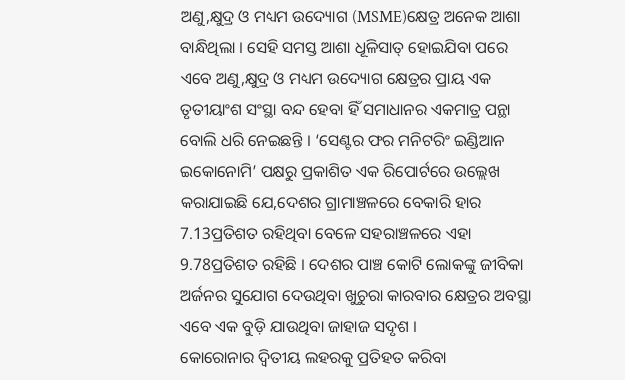ଅଣୁ,କ୍ଷୁଦ୍ର ଓ ମଧ୍ୟମ ଉଦ୍ୟୋଗ (MSME)କ୍ଷେତ୍ର ଅନେକ ଆଶା ବାନ୍ଧିଥିଲା । ସେହି ସମସ୍ତ ଆଶା ଧୂଳିସାତ୍ ହୋଇଯିବା ପରେ ଏବେ ଅଣୁ,କ୍ଷୁଦ୍ର ଓ ମଧ୍ୟମ ଉଦ୍ୟୋଗ କ୍ଷେତ୍ରର ପ୍ରାୟ ଏକ ତୃତୀୟାଂଶ ସଂସ୍ଥା ବନ୍ଦ ହେବା ହିଁ ସମାଧାନର ଏକମାତ୍ର ପନ୍ଥା ବୋଲି ଧରି ନେଇଛନ୍ତି । ‘ସେଣ୍ଟର ଫର ମନିଟରିଂ ଇଣ୍ଡିଆନ ଇକୋନୋମି’ ପକ୍ଷରୁ ପ୍ରକାଶିତ ଏକ ରିପୋର୍ଟରେ ଉଲ୍ଲେଖ କରାଯାଇଛି ଯେ,ଦେଶର ଗ୍ରାମାଞ୍ଚଳରେ ବେକାରି ହାର 7.13ପ୍ରତିଶତ ରହିଥିବା ବେଳେ ସହରାଞ୍ଚଳରେ ଏହା 9.78ପ୍ରତିଶତ ରହିଛି । ଦେଶର ପାଞ୍ଚ କୋଟି ଲୋକଙ୍କୁ ଜୀବିକା ଅର୍ଜନର ସୁଯୋଗ ଦେଉଥିବା ଖୁଚୁରା କାରବାର କ୍ଷେତ୍ରର ଅବସ୍ଥା ଏବେ ଏକ ବୁଡ଼ି ଯାଉଥିବା ଜାହାଜ ସଦୃଶ ।
କୋରୋନାର ଦ୍ବିତୀୟ ଲହରକୁ ପ୍ରତିହତ କରିବା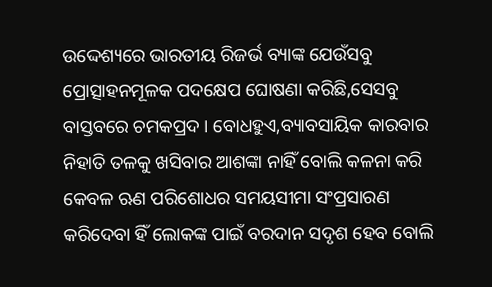ଉଦ୍ଦେଶ୍ୟରେ ଭାରତୀୟ ରିଜର୍ଭ ବ୍ୟାଙ୍କ ଯେଉଁସବୁ ପ୍ରୋତ୍ସାହନମୂଳକ ପଦକ୍ଷେପ ଘୋଷଣା କରିଛି,ସେସବୁ ବାସ୍ତବରେ ଚମକପ୍ରଦ । ବୋଧହୁଏ,ବ୍ୟାବସାୟିକ କାରବାର ନିହାତି ତଳକୁ ଖସିବାର ଆଶଙ୍କା ନାହିଁ ବୋଲି କଳନା କରି କେବଳ ଋଣ ପରିଶୋଧର ସମୟସୀମା ସଂପ୍ରସାରଣ କରିଦେବା ହିଁ ଲୋକଙ୍କ ପାଇଁ ବରଦାନ ସଦୃଶ ହେବ ବୋଲି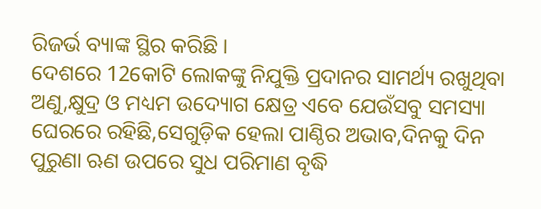ରିଜର୍ଭ ବ୍ୟାଙ୍କ ସ୍ଥିର କରିଛି ।
ଦେଶରେ 12କୋଟି ଲୋକଙ୍କୁ ନିଯୁକ୍ତି ପ୍ରଦାନର ସାମର୍ଥ୍ୟ ରଖୁଥିବା ଅଣୁ,କ୍ଷୁଦ୍ର ଓ ମଧ୍ୟମ ଉଦ୍ୟୋଗ କ୍ଷେତ୍ର ଏବେ ଯେଉଁସବୁ ସମସ୍ୟା ଘେରରେ ରହିଛି,ସେଗୁଡ଼ିକ ହେଲା ପାଣ୍ଠିର ଅଭାବ,ଦିନକୁ ଦିନ ପୁରୁଣା ଋଣ ଉପରେ ସୁଧ ପରିମାଣ ବୃଦ୍ଧି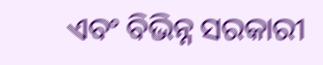ଏବଂ ବିଭିନ୍ନ ସରକାରୀ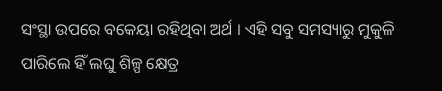ସଂସ୍ଥା ଉପରେ ବକେୟା ରହିଥିବା ଅର୍ଥ । ଏହି ସବୁ ସମସ୍ୟାରୁ ମୁକୁଳି ପାରିଲେ ହିଁ ଲଘୁ ଶିଳ୍ପ କ୍ଷେତ୍ର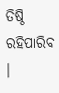ତିଷ୍ଠି ରହିପାରିବ ।